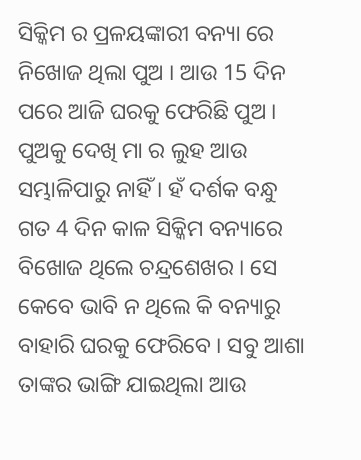ସିକ୍କିମ ର ପ୍ରଳୟଙ୍କାରୀ ବନ୍ୟା ରେ ନିଖୋଜ ଥିଲା ପୁଅ । ଆଉ 15 ଦିନ ପରେ ଆଜି ଘରକୁ ଫେରିଛି ପୁଅ । ପୁଅକୁ ଦେଖି ମା ର ଲୁହ ଆଉ ସମ୍ଭାଳିପାରୁ ନାହିଁ । ହଁ ଦର୍ଶକ ବନ୍ଧୁ ଗତ 4 ଦିନ କାଳ ସିକ୍କିମ ବନ୍ୟାରେ ବିଖୋଜ ଥିଲେ ଚନ୍ଦ୍ରଶେଖର । ସେ କେବେ ଭାବି ନ ଥିଲେ କି ବନ୍ୟାରୁ ବାହାରି ଘରକୁ ଫେରିବେ । ସବୁ ଆଶା ତାଙ୍କର ଭାଙ୍ଗି ଯାଇଥିଲା ଆଉ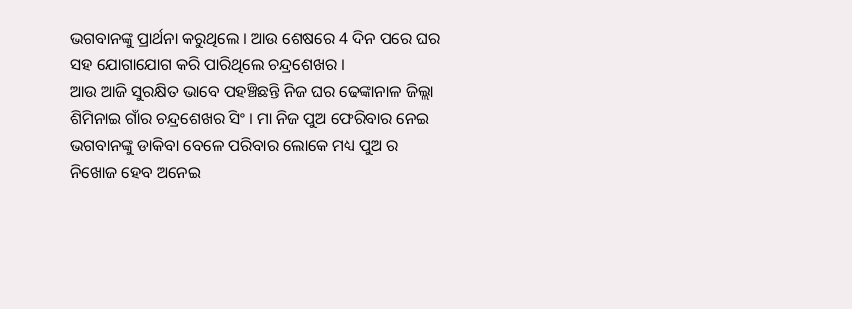ଭଗବାନଙ୍କୁ ପ୍ରାର୍ଥନା କରୁଥିଲେ । ଆଉ ଶେଷରେ 4 ଦିନ ପରେ ଘର ସହ ଯୋଗାଯୋଗ କରି ପାରିଥିଲେ ଚନ୍ଦ୍ରଶେଖର ।
ଆଉ ଆଜି ସୁରକ୍ଷିତ ଭାବେ ପହଞ୍ଚିଛନ୍ତି ନିଜ ଘର ଢେଙ୍କାନାଳ ଜିଲ୍ଲା ଶିମିନାଇ ଗାଁର ଚନ୍ଦ୍ରଶେଖର ସିଂ । ମା ନିଜ ପୁଅ ଫେରିବାର ନେଇ ଭଗବାନଙ୍କୁ ଡାକିବା ବେଳେ ପରିବାର ଲୋକେ ମଧ୍ୟ ପୁଅ ର ନିଖୋଜ ହେବ ଅନେଇ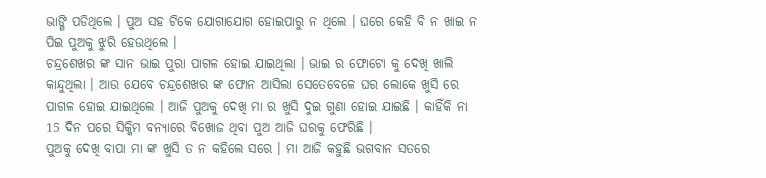ଭାଙ୍ଗି ପଡିଥିଲେ । ପୁଅ ସହ ଟିକେ ଯୋଗାଯୋଗ ହୋଇପାରୁ ନ ଥିଲେ । ଘରେ କେହି ବି ନ ଖାଇ ନ ପିଇ ପୁଅକୁ ଝୁରି ହେଉଥିଲେ ।
ଚନ୍ଦ୍ରଶେଖର ଙ୍କ ସାନ ଭାଇ ପୁରା ପାଗଳ ହୋଇ ଯାଇଥିଲା । ଭାଇ ର ଫୋଟୋ କୁ ଦେଖି ଖାଲି କାନ୍ଦୁଥିଲା । ଆଉ ଯେବେ ଚନ୍ଦ୍ରଶେଖର ଙ୍କ ଫୋନ ଆସିଲା ସେତେବେଳେ ଘର ଲୋକେ ଖୁସି ରେ ପାଗଳ ହୋଇ ଯାଇଥିଲେ । ଆଜି ପୁଅକୁ ଦେଖି ମା ର ଖୁସି ଦୁଇ ଗୁଣା ହୋଇ ଯାଇଛି । କାହିଁକି ନା 15 ଦିନ ପରେ ସିକ୍କିମ ବନ୍ୟାରେ ବିଖୋଜ ଥିବା ପୁଅ ଆଜି ଘରକୁ ଫେରିଛି ।
ପୁଅକୁ ଦେଖି ବାପା ମା ଙ୍କ ଖୁସି ତ ନ କହିଲେ ସରେ । ମା ଆଜି କହୁଛି ଭଗବାନ ସତରେ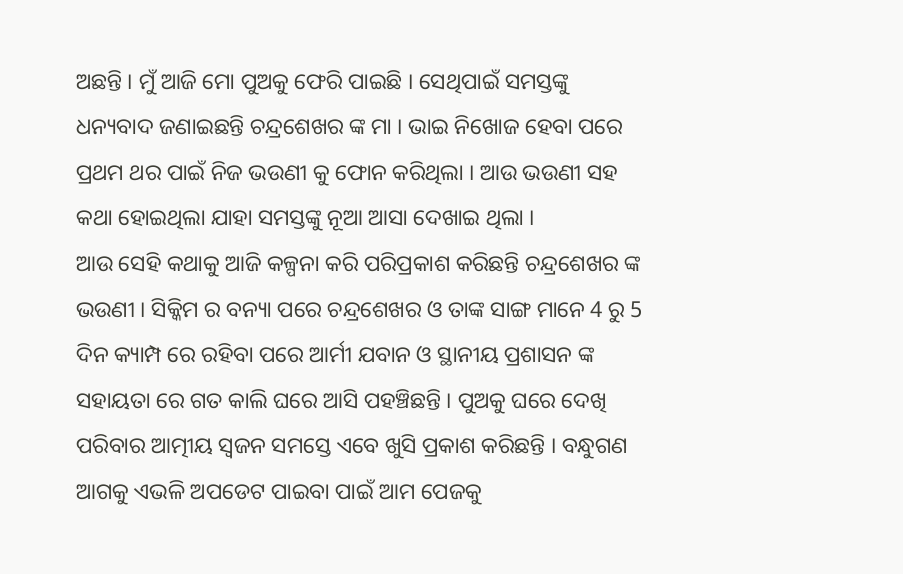ଅଛନ୍ତି । ମୁଁ ଆଜି ମୋ ପୁଅକୁ ଫେରି ପାଇଛି । ସେଥିପାଇଁ ସମସ୍ତଙ୍କୁ ଧନ୍ୟବାଦ ଜଣାଇଛନ୍ତି ଚନ୍ଦ୍ରଶେଖର ଙ୍କ ମା । ଭାଇ ନିଖୋଜ ହେବା ପରେ ପ୍ରଥମ ଥର ପାଇଁ ନିଜ ଭଉଣୀ କୁ ଫୋନ କରିଥିଲା । ଆଉ ଭଉଣୀ ସହ କଥା ହୋଇଥିଲା ଯାହା ସମସ୍ତଙ୍କୁ ନୂଆ ଆସା ଦେଖାଇ ଥିଲା ।
ଆଉ ସେହି କଥାକୁ ଆଜି କଳ୍ପନା କରି ପରିପ୍ରକାଶ କରିଛନ୍ତି ଚନ୍ଦ୍ରଶେଖର ଙ୍କ ଭଉଣୀ । ସିକ୍କିମ ର ବନ୍ୟା ପରେ ଚନ୍ଦ୍ରଶେଖର ଓ ତାଙ୍କ ସାଙ୍ଗ ମାନେ 4 ରୁ 5 ଦିନ କ୍ୟାମ୍ପ ରେ ରହିବା ପରେ ଆର୍ମୀ ଯବାନ ଓ ସ୍ଥାନୀୟ ପ୍ରଶାସନ ଙ୍କ ସହାୟତା ରେ ଗତ କାଲି ଘରେ ଆସି ପହଞ୍ଚିଛନ୍ତି । ପୁଅକୁ ଘରେ ଦେଖି ପରିବାର ଆତ୍ମୀୟ ସ୍ଵଜନ ସମସ୍ତେ ଏବେ ଖୁସି ପ୍ରକାଶ କରିଛନ୍ତି । ବନ୍ଧୁଗଣ ଆଗକୁ ଏଭଳି ଅପଡେଟ ପାଇବା ପାଇଁ ଆମ ପେଜକୁ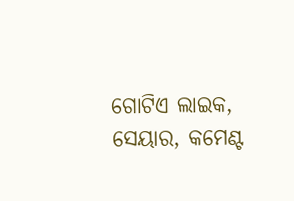ଗୋଟିଏ ଲାଇକ, ସେୟାର, କମେଣ୍ଟ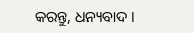କରନ୍ତୁ, ଧନ୍ୟବାଦ ।